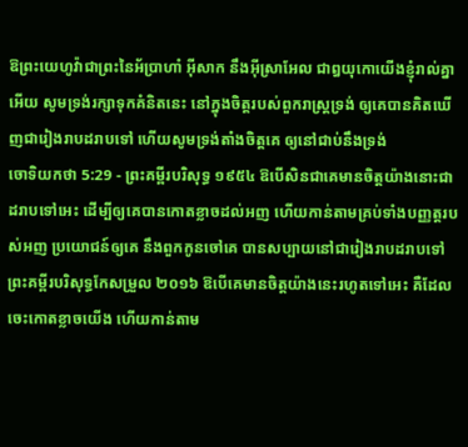ឱព្រះយេហូវ៉ាជាព្រះនៃអ័ប្រាហាំ អ៊ីសាក នឹងអ៊ីស្រាអែល ជាឰយុកោយើងខ្ញុំរាល់គ្នាអើយ សូមទ្រង់រក្សាទុកគំនិតនេះ នៅក្នុងចិត្តរបស់ពួករាស្ត្រទ្រង់ ឲ្យគេបានគិតឃើញជារៀងរាបដរាបទៅ ហើយសូមទ្រង់តាំងចិត្តគេ ឲ្យនៅជាប់នឹងទ្រង់
ចោទិយកថា 5:29 - ព្រះគម្ពីរបរិសុទ្ធ ១៩៥៤ ឱបើសិនជាគេមានចិត្តយ៉ាងនោះជាដរាបទៅអេះ ដើម្បីឲ្យគេបានកោតខ្លាចដល់អញ ហើយកាន់តាមគ្រប់ទាំងបញ្ញត្តរបស់អញ ប្រយោជន៍ឲ្យគេ នឹងពួកកូនចៅគេ បានសប្បាយនៅជារៀងរាបដរាបទៅ ព្រះគម្ពីរបរិសុទ្ធកែសម្រួល ២០១៦ ឱបើគេមានចិត្តយ៉ាងនេះរហូតទៅអេះ គឺដែលចេះកោតខ្លាចយើង ហើយកាន់តាម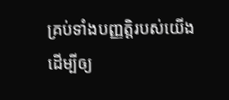គ្រប់ទាំងបញ្ញត្តិរបស់យើង ដើម្បីឲ្យ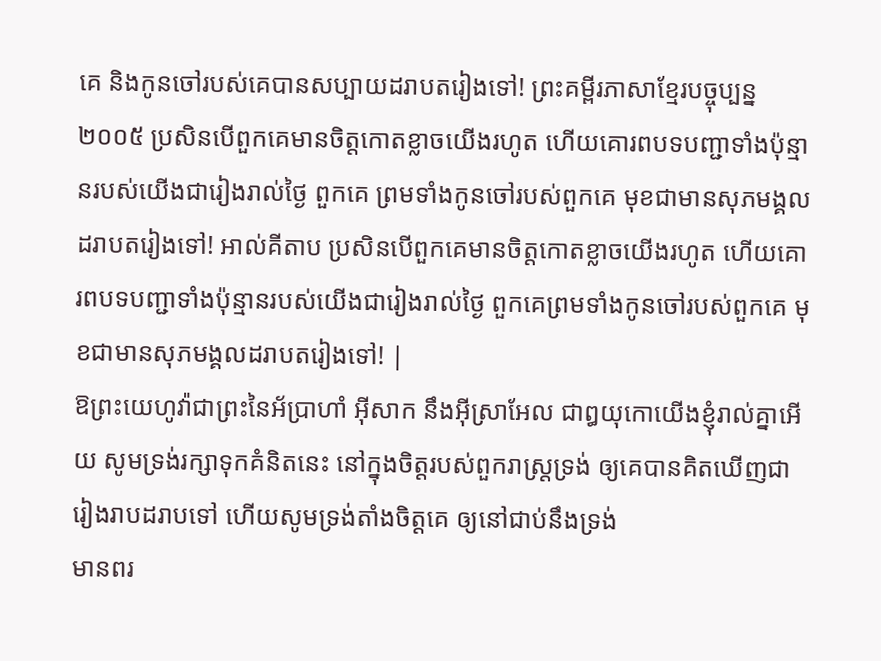គេ និងកូនចៅរបស់គេបានសប្បាយដរាបតរៀងទៅ! ព្រះគម្ពីរភាសាខ្មែរបច្ចុប្បន្ន ២០០៥ ប្រសិនបើពួកគេមានចិត្តកោតខ្លាចយើងរហូត ហើយគោរពបទបញ្ជាទាំងប៉ុន្មានរបស់យើងជារៀងរាល់ថ្ងៃ ពួកគេ ព្រមទាំងកូនចៅរបស់ពួកគេ មុខជាមានសុភមង្គលដរាបតរៀងទៅ! អាល់គីតាប ប្រសិនបើពួកគេមានចិត្តកោតខ្លាចយើងរហូត ហើយគោរពបទបញ្ជាទាំងប៉ុន្មានរបស់យើងជារៀងរាល់ថ្ងៃ ពួកគេព្រមទាំងកូនចៅរបស់ពួកគេ មុខជាមានសុភមង្គលដរាបតរៀងទៅ! |
ឱព្រះយេហូវ៉ាជាព្រះនៃអ័ប្រាហាំ អ៊ីសាក នឹងអ៊ីស្រាអែល ជាឰយុកោយើងខ្ញុំរាល់គ្នាអើយ សូមទ្រង់រក្សាទុកគំនិតនេះ នៅក្នុងចិត្តរបស់ពួករាស្ត្រទ្រង់ ឲ្យគេបានគិតឃើញជារៀងរាបដរាបទៅ ហើយសូមទ្រង់តាំងចិត្តគេ ឲ្យនៅជាប់នឹងទ្រង់
មានពរ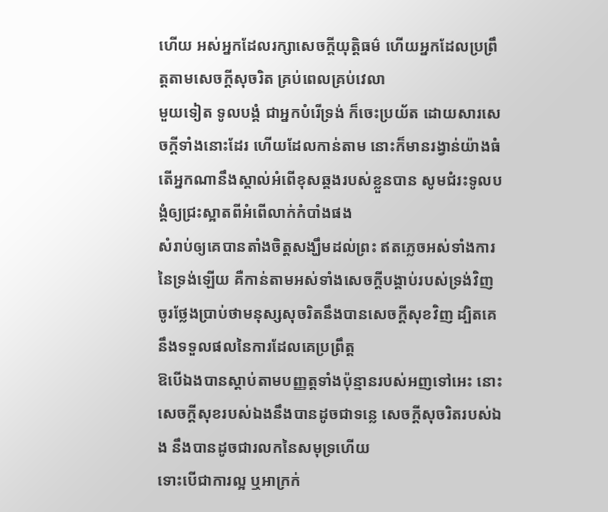ហើយ អស់អ្នកដែលរក្សាសេចក្ដីយុត្តិធម៌ ហើយអ្នកដែលប្រព្រឹត្តតាមសេចក្ដីសុចរិត គ្រប់ពេលគ្រប់វេលា
មួយទៀត ទូលបង្គំ ជាអ្នកបំរើទ្រង់ ក៏ចេះប្រយ័ត ដោយសារសេចក្ដីទាំងនោះដែរ ហើយដែលកាន់តាម នោះក៏មានរង្វាន់យ៉ាងធំ
តើអ្នកណានឹងស្គាល់អំពើខុសឆ្គងរបស់ខ្លួនបាន សូមជំរះទូលបង្គំឲ្យជ្រះស្អាតពីអំពើលាក់កំបាំងផង
សំរាប់ឲ្យគេបានតាំងចិត្តសង្ឃឹមដល់ព្រះ ឥតភ្លេចអស់ទាំងការនៃទ្រង់ឡើយ គឺកាន់តាមអស់ទាំងសេចក្ដីបង្គាប់របស់ទ្រង់វិញ
ចូរថ្លែងប្រាប់ថាមនុស្សសុចរិតនឹងបានសេចក្ដីសុខវិញ ដ្បិតគេនឹងទទួលផលនៃការដែលគេប្រព្រឹត្ត
ឱបើឯងបានស្តាប់តាមបញ្ញត្តទាំងប៉ុន្មានរបស់អញទៅអេះ នោះសេចក្ដីសុខរបស់ឯងនឹងបានដូចជាទន្លេ សេចក្ដីសុចរិតរបស់ឯង នឹងបានដូចជារលកនៃសមុទ្រហើយ
ទោះបើជាការល្អ ឬអាក្រក់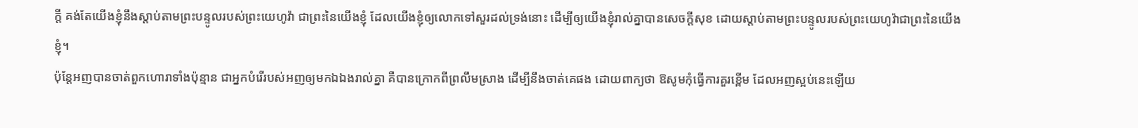ក្តី គង់តែយើងខ្ញុំនឹងស្តាប់តាមព្រះបន្ទូលរបស់ព្រះយេហូវ៉ា ជាព្រះនៃយើងខ្ញុំ ដែលយើងខ្ញុំឲ្យលោកទៅសួរដល់ទ្រង់នោះ ដើម្បីឲ្យយើងខ្ញុំរាល់គ្នាបានសេចក្ដីសុខ ដោយស្តាប់តាមព្រះបន្ទូលរបស់ព្រះយេហូវ៉ាជាព្រះនៃយើងខ្ញុំ។
ប៉ុន្តែអញបានចាត់ពួកហោរាទាំងប៉ុន្មាន ជាអ្នកបំរើរបស់អញឲ្យមកឯឯងរាល់គ្នា គឺបានក្រោកពីព្រលឹមស្រាង ដើម្បីនឹងចាត់គេផង ដោយពាក្យថា ឱសូមកុំធ្វើការគួរខ្ពើម ដែលអញស្អប់នេះឡើយ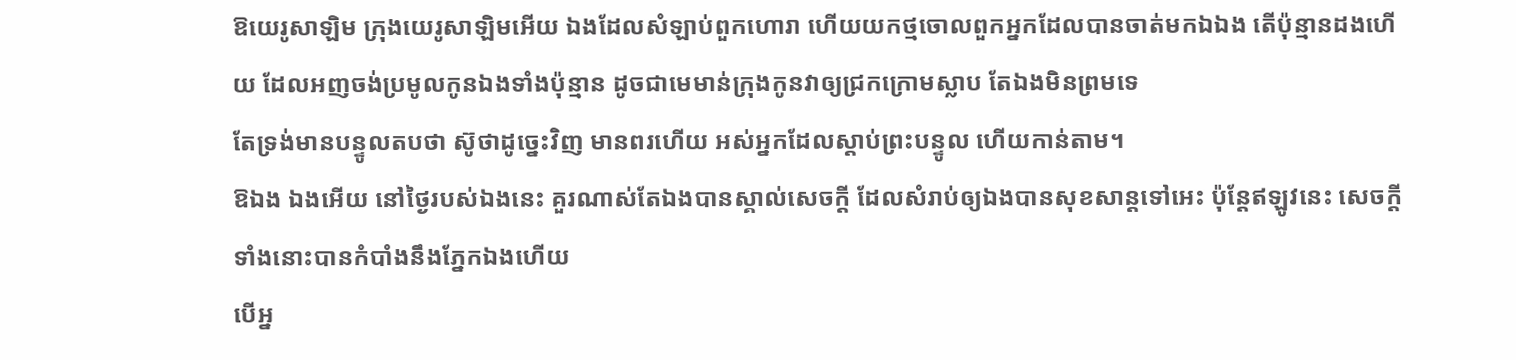ឱយេរូសាឡិម ក្រុងយេរូសាឡិមអើយ ឯងដែលសំឡាប់ពួកហោរា ហើយយកថ្មចោលពួកអ្នកដែលបានចាត់មកឯឯង តើប៉ុន្មានដងហើយ ដែលអញចង់ប្រមូលកូនឯងទាំងប៉ុន្មាន ដូចជាមេមាន់ក្រុងកូនវាឲ្យជ្រកក្រោមស្លាប តែឯងមិនព្រមទេ
តែទ្រង់មានបន្ទូលតបថា ស៊ូថាដូច្នេះវិញ មានពរហើយ អស់អ្នកដែលស្តាប់ព្រះបន្ទូល ហើយកាន់តាម។
ឱឯង ឯងអើយ នៅថ្ងៃរបស់ឯងនេះ គួរណាស់តែឯងបានស្គាល់សេចក្ដី ដែលសំរាប់ឲ្យឯងបានសុខសាន្តទៅអេះ ប៉ុន្តែឥឡូវនេះ សេចក្ដីទាំងនោះបានកំបាំងនឹងភ្នែកឯងហើយ
បើអ្ន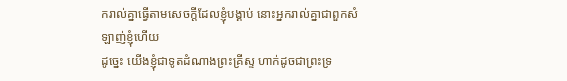ករាល់គ្នាធ្វើតាមសេចក្ដីដែលខ្ញុំបង្គាប់ នោះអ្នករាល់គ្នាជាពួកសំឡាញ់ខ្ញុំហើយ
ដូច្នេះ យើងខ្ញុំជាទូតដំណាងព្រះគ្រីស្ទ ហាក់ដូចជាព្រះទ្រ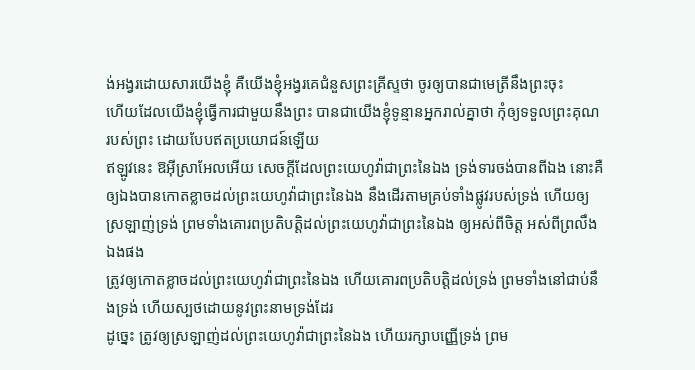ង់អង្វរដោយសារយើងខ្ញុំ គឺយើងខ្ញុំអង្វរគេជំនួសព្រះគ្រីស្ទថា ចូរឲ្យបានជាមេត្រីនឹងព្រះចុះ
ហើយដែលយើងខ្ញុំធ្វើការជាមួយនឹងព្រះ បានជាយើងខ្ញុំទូន្មានអ្នករាល់គ្នាថា កុំឲ្យទទួលព្រះគុណរបស់ព្រះ ដោយបែបឥតប្រយោជន៍ឡើយ
ឥឡូវនេះ ឱអ៊ីស្រាអែលអើយ សេចក្ដីដែលព្រះយេហូវ៉ាជាព្រះនៃឯង ទ្រង់ទារចង់បានពីឯង នោះគឺឲ្យឯងបានកោតខ្លាចដល់ព្រះយេហូវ៉ាជាព្រះនៃឯង នឹងដើរតាមគ្រប់ទាំងផ្លូវរបស់ទ្រង់ ហើយឲ្យស្រឡាញ់ទ្រង់ ព្រមទាំងគោរពប្រតិបត្តិដល់ព្រះយេហូវ៉ាជាព្រះនៃឯង ឲ្យអស់ពីចិត្ត អស់ពីព្រលឹងឯងផង
ត្រូវឲ្យកោតខ្លាចដល់ព្រះយេហូវ៉ាជាព្រះនៃឯង ហើយគោរពប្រតិបត្តិដល់ទ្រង់ ព្រមទាំងនៅជាប់នឹងទ្រង់ ហើយស្បថដោយនូវព្រះនាមទ្រង់ដែរ
ដូច្នេះ ត្រូវឲ្យស្រឡាញ់ដល់ព្រះយេហូវ៉ាជាព្រះនៃឯង ហើយរក្សាបញ្ញើទ្រង់ ព្រម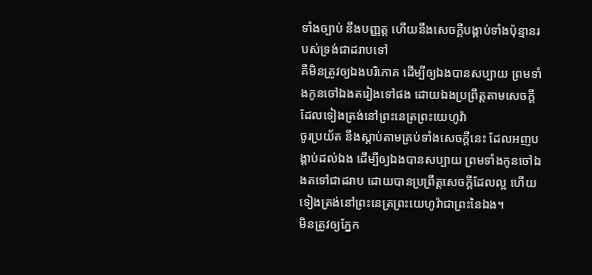ទាំងច្បាប់ នឹងបញ្ញត្ត ហើយនឹងសេចក្ដីបង្គាប់ទាំងប៉ុន្មានរបស់ទ្រង់ជាដរាបទៅ
គឺមិនត្រូវឲ្យឯងបរិភោគ ដើម្បីឲ្យឯងបានសប្បាយ ព្រមទាំងកូនចៅឯងតរៀងទៅផង ដោយឯងប្រព្រឹត្តតាមសេចក្ដីដែលទៀងត្រង់នៅព្រះនេត្រព្រះយេហូវ៉ា
ចូរប្រយ័ត នឹងស្តាប់តាមគ្រប់ទាំងសេចក្ដីនេះ ដែលអញបង្គាប់ដល់ឯង ដើម្បីឲ្យឯងបានសប្បាយ ព្រមទាំងកូនចៅឯងតទៅជាដរាប ដោយបានប្រព្រឹត្តសេចក្ដីដែលល្អ ហើយទៀងត្រង់នៅព្រះនេត្រព្រះយេហូវ៉ាជាព្រះនៃឯង។
មិនត្រូវឲ្យភ្នែក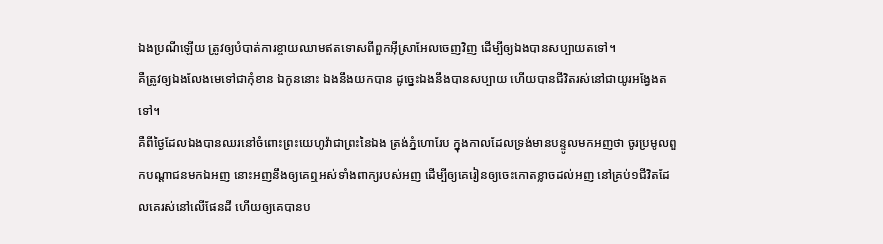ឯងប្រណីឡើយ ត្រូវឲ្យបំបាត់ការខ្ចាយឈាមឥតទោសពីពួកអ៊ីស្រាអែលចេញវិញ ដើម្បីឲ្យឯងបានសប្បាយតទៅ។
គឺត្រូវឲ្យឯងលែងមេទៅជាកុំខាន ឯកូននោះ ឯងនឹងយកបាន ដូច្នេះឯងនឹងបានសប្បាយ ហើយបានជីវិតរស់នៅជាយូរអង្វែងតទៅ។
គឺពីថ្ងៃដែលឯងបានឈរនៅចំពោះព្រះយេហូវ៉ាជាព្រះនៃឯង ត្រង់ភ្នំហោរែប ក្នុងកាលដែលទ្រង់មានបន្ទូលមកអញថា ចូរប្រមូលពួកបណ្តាជនមកឯអញ នោះអញនឹងឲ្យគេឮអស់ទាំងពាក្យរបស់អញ ដើម្បីឲ្យគេរៀនឲ្យចេះកោតខ្លាចដល់អញ នៅគ្រប់១ជីវិតដែលគេរស់នៅលើផែនដី ហើយឲ្យគេបានប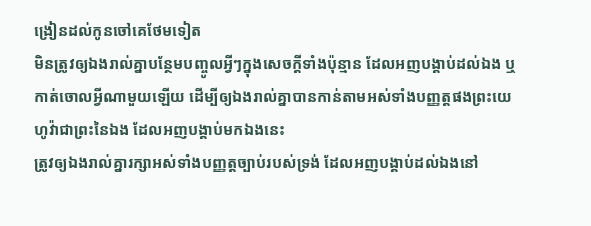ង្រៀនដល់កូនចៅគេថែមទៀត
មិនត្រូវឲ្យឯងរាល់គ្នាបន្ថែមបញ្ចូលអ្វីៗក្នុងសេចក្ដីទាំងប៉ុន្មាន ដែលអញបង្គាប់ដល់ឯង ឬកាត់ចោលអ្វីណាមួយឡើយ ដើម្បីឲ្យឯងរាល់គ្នាបានកាន់តាមអស់ទាំងបញ្ញត្តផងព្រះយេហូវ៉ាជាព្រះនៃឯង ដែលអញបង្គាប់មកឯងនេះ
ត្រូវឲ្យឯងរាល់គ្នារក្សាអស់ទាំងបញ្ញត្តច្បាប់របស់ទ្រង់ ដែលអញបង្គាប់ដល់ឯងនៅ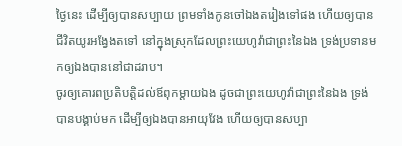ថ្ងៃនេះ ដើម្បីឲ្យបានសប្បាយ ព្រមទាំងកូនចៅឯងតរៀងទៅផង ហើយឲ្យបានជីវិតយូរអង្វែងតទៅ នៅក្នុងស្រុកដែលព្រះយេហូវ៉ាជាព្រះនៃឯង ទ្រង់ប្រទានមកឲ្យឯងបាននៅជាដរាប។
ចូរឲ្យគោរពប្រតិបត្តិដល់ឪពុកម្តាយឯង ដូចជាព្រះយេហូវ៉ាជាព្រះនៃឯង ទ្រង់បានបង្គាប់មក ដើម្បីឲ្យឯងបានអាយុវែង ហើយឲ្យបានសប្បា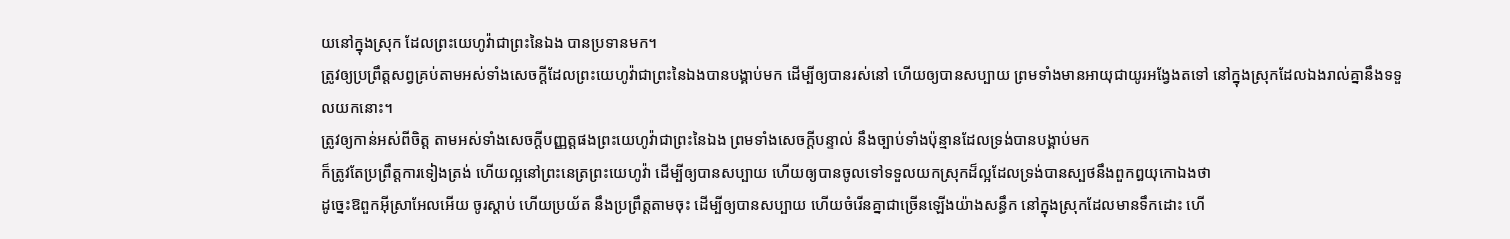យនៅក្នុងស្រុក ដែលព្រះយេហូវ៉ាជាព្រះនៃឯង បានប្រទានមក។
ត្រូវឲ្យប្រព្រឹត្តសព្វគ្រប់តាមអស់ទាំងសេចក្ដីដែលព្រះយេហូវ៉ាជាព្រះនៃឯងបានបង្គាប់មក ដើម្បីឲ្យបានរស់នៅ ហើយឲ្យបានសប្បាយ ព្រមទាំងមានអាយុជាយូរអង្វែងតទៅ នៅក្នុងស្រុកដែលឯងរាល់គ្នានឹងទទួលយកនោះ។
ត្រូវឲ្យកាន់អស់ពីចិត្ត តាមអស់ទាំងសេចក្ដីបញ្ញត្តផងព្រះយេហូវ៉ាជាព្រះនៃឯង ព្រមទាំងសេចក្ដីបន្ទាល់ នឹងច្បាប់ទាំងប៉ុន្មានដែលទ្រង់បានបង្គាប់មក
ក៏ត្រូវតែប្រព្រឹត្តការទៀងត្រង់ ហើយល្អនៅព្រះនេត្រព្រះយេហូវ៉ា ដើម្បីឲ្យបានសប្បាយ ហើយឲ្យបានចូលទៅទទួលយកស្រុកដ៏ល្អដែលទ្រង់បានស្បថនឹងពួកឰយុកោឯងថា
ដូច្នេះឱពួកអ៊ីស្រាអែលអើយ ចូរស្តាប់ ហើយប្រយ័ត នឹងប្រព្រឹត្តតាមចុះ ដើម្បីឲ្យបានសប្បាយ ហើយចំរើនគ្នាជាច្រើនឡើងយ៉ាងសន្ធឹក នៅក្នុងស្រុកដែលមានទឹកដោះ ហើ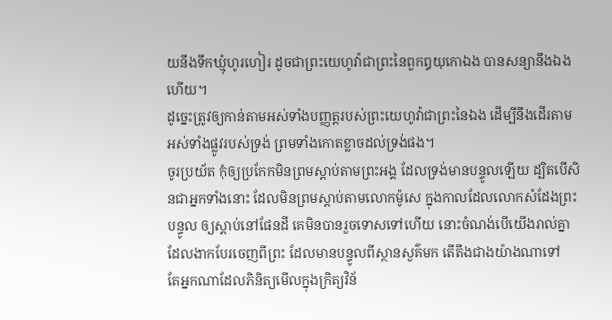យនឹងទឹកឃ្មុំហូរហៀរ ដូចជាព្រះយេហូវ៉ាជាព្រះនៃពួកឰយុកោឯង បានសន្យានឹងឯងហើយ។
ដូច្នេះត្រូវឲ្យកាន់តាមអស់ទាំងបញ្ញត្តរបស់ព្រះយេហូវ៉ាជាព្រះនៃឯង ដើម្បីនឹងដើរតាមអស់ទាំងផ្លូវរបស់ទ្រង់ ព្រមទាំងកោតខ្លាចដល់ទ្រង់ផង។
ចូរប្រយ័ត កុំឲ្យប្រកែកមិនព្រមស្តាប់តាមព្រះអង្គ ដែលទ្រង់មានបន្ទូលឡើយ ដ្បិតបើសិនជាអ្នកទាំងនោះ ដែលមិនព្រមស្តាប់តាមលោកម៉ូសេ ក្នុងកាលដែលលោកសំដែងព្រះបន្ទូល ឲ្យស្តាប់នៅផែនដី គេមិនបានរួចទោសទៅហើយ នោះចំណង់បើយើងរាល់គ្នា ដែលងាកបែរចេញពីព្រះ ដែលមានបន្ទូលពីស្ថានសួគ៌មក តើតឹងជាងយ៉ាងណាទៅ
តែអ្នកណាដែលភិនិត្យមើលក្នុងក្រិត្យវិន័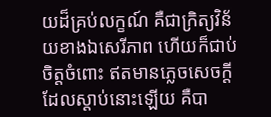យដ៏គ្រប់លក្ខណ៍ គឺជាក្រិត្យវិន័យខាងឯសេរីភាព ហើយក៏ជាប់ចិត្តចំពោះ ឥតមានភ្លេចសេចក្ដីដែលស្តាប់នោះឡើយ គឺបា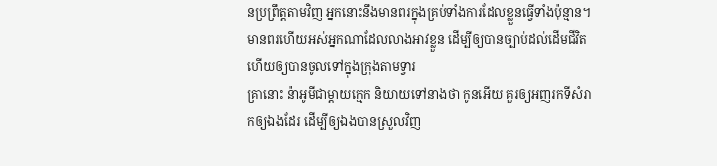នប្រព្រឹត្តតាមវិញ អ្នកនោះនឹងមានពរក្នុងគ្រប់ទាំងការដែលខ្លួនធ្វើទាំងប៉ុន្មាន។
មានពរហើយអស់អ្នកណាដែលលាងអាវខ្លួន ដើម្បីឲ្យបានច្បាប់ដល់ដើមជីវិត ហើយឲ្យបានចូលទៅក្នុងក្រុងតាមទ្វារ
គ្រានោះ ន៉ាអូមីជាម្តាយក្មេក និយាយទៅនាងថា កូនអើយ គួរឲ្យអញរកទីសំរាកឲ្យឯងដែរ ដើម្បីឲ្យឯងបានស្រួលវិញ